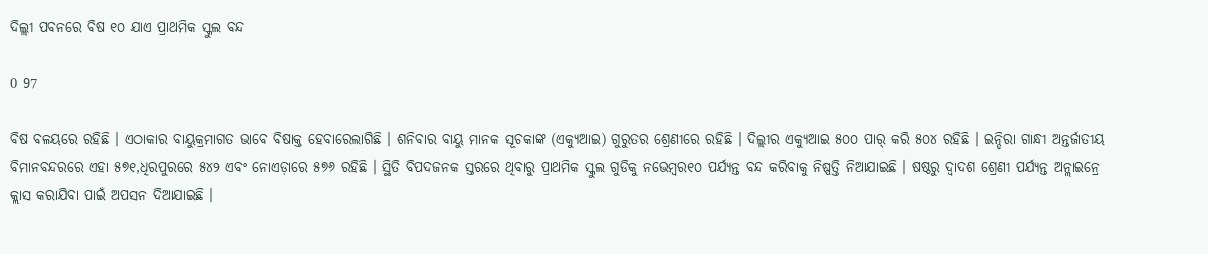ଦିଲ୍ଲୀ ପବନରେ ବିଷ ୧୦ ଯାଏ ପ୍ରାଥମିକ ସ୍କୁଲ ବନ୍ଦ

0 97

ବିଷ ବଳୟରେ ରହିଛି । ଏଠାକାର ବାୟୁକ୍ରମାଗତ ଭାବେ ବିଷାକ୍ତ ହେବାରେଲାଗିଛି । ଶନିବାର ବାୟୁ ମାନକ ସୂଚକାଙ୍କ (ଏକ୍ୟୁଆଇ) ଗୁରୁତର ଶ୍ରେଣୀରେ ରହିଛି । ଦିଲ୍ଲୀର ଏକ୍ୟୁଆଇ ୫୦୦ ପାର୍ କରି ୫୦୪ ରହିଛି । ଇନ୍ଦିରା ଗାନ୍ଧୀ ଅନ୍ତର୍ଜାତୀୟ ବିମାନବନ୍ଦରରେ ଏହା ୫୭୧,ଧିରପୁରରେ ୫୪୨ ଏବଂ ନୋଏଡ଼ାରେ ୫୭୬ ରହିଛି । ସ୍ଥିତି ବିପଦଜନକ ସ୍ତରରେ ଥିବାରୁ ପ୍ରାଥମିକ ସ୍କୁଲ ଗୁଡିକୁ ନଭେମ୍ବର୧୦ ପର୍ଯ୍ୟନ୍ତ ବନ୍ଦ କରିବାକୁ ନିଷ୍ପତ୍ତି ନିଆଯାଇଛି । ଷଷ୍ଠରୁ ଦ୍ୱାଦଶ ଶ୍ରେଣୀ ପର୍ଯ୍ୟନ୍ତ ଅନ୍ଲାଇନ୍ରେ କ୍ଲାସ କରାଯିବା ପାଇଁ ଅପସନ ଦିଆଯାଇଛି ।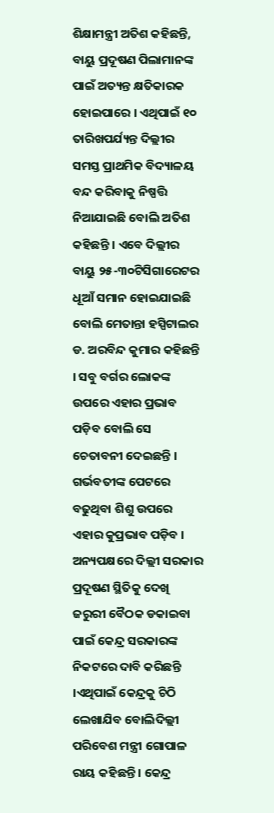ଶିକ୍ଷାମନ୍ତ୍ରୀ ଅତିଶ କହିଛନ୍ତି, ବାୟୁ ପ୍ରଦୂଷଣ ପିଲାମାନଙ୍କ ପାଇଁ ଅତ୍ୟନ୍ତ କ୍ଷତିକାରକ ହୋଇପାରେ । ଏଥିପାଇଁ ୧୦ ତାରିଖପର୍ଯ୍ୟନ୍ତ ଦିଲ୍ଲୀର ସମସ୍ତ ପ୍ରାଥମିକ ବିଦ୍ୟାଳୟ ବନ୍ଦ କରିବାକୁ ନିଷ୍ପତ୍ତି ନିଆଯାଇଛି ବୋଲି ଅତିଶ କହିଛନ୍ତି । ଏବେ ଦିଲ୍ଲୀର ବାୟୁ ୨୫-୩୦ଟିସିଗାରେଟର ଧୂଆଁ ସମାନ ହୋଇଯାଇଛି ବୋଲି ମେତାନ୍ତା ହସ୍ପିଟାଲର ଡ. ଅରବିନ୍ଦ କୁମାର କହିଛନ୍ତି । ସବୁ ବର୍ଗର ଲୋକଙ୍କ
ଉପରେ ଏହାର ପ୍ରଭାବ ପଡ଼ିବ ବୋଲି ସେ ଚେତାବନୀ ଦେଇଛନ୍ତି । ଗର୍ଭବତୀଙ୍କ ପେଟରେ ବଢୁଥିବା ଶିଶୁ ଉପରେ ଏହାର କୁପ୍ରଭାବ ପଡ଼ିବ । ଅନ୍ୟପକ୍ଷରେ ଦିଲ୍ଲୀ ସରକାର ପ୍ରଦୂଷଣ ସ୍ଥିତିକୁ ଦେଖି ଜରୁରୀ ବୈଠକ ଡକାଇବା ପାଇଁ କେନ୍ଦ୍ର ସରକାରଙ୍କ ନିକଟରେ ଦାବି କରିଛନ୍ତି ।ଏଥିପାଇଁ କେନ୍ଦ୍ରକୁ ଚିଠି ଲେଖାଯିବ ବୋଲିଦିଲ୍ଲୀ ପରିବେଶ ମନ୍ତ୍ରୀ ଗୋପାଳ ରାୟ କହିଛନ୍ତି । କେନ୍ଦ୍ର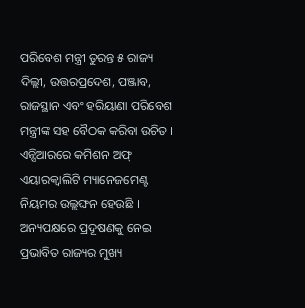ପରିବେଶ ମନ୍ତ୍ରୀ ତୁରନ୍ତ ୫ ରାଜ୍ୟ ଦିଲ୍ଲୀ, ଉତ୍ତରପ୍ରଦେଶ, ପଞ୍ଜାବ, ରାଜସ୍ଥାନ ଏବଂ ହରିୟାଣା ପରିବେଶ ମନ୍ତ୍ରୀଙ୍କ ସହ ବୈଠକ କରିବା ଉଚିତ । ଏନ୍ସିଆରରେ କମିଶନ ଅଫ୍ ଏୟାରକ୍ୱାଲିଟି ମ୍ୟାନେଜମେଣ୍ଟ ନିୟମର ଉଲ୍ଲଙ୍ଘନ ହେଉଛି । ଅନ୍ୟପକ୍ଷରେ ପ୍ରଦୂଷଣକୁ ନେଇ ପ୍ରଭାବିତ ରାଜ୍ୟର ମୁଖ୍ୟ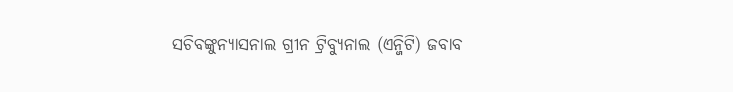ସଚିବଙ୍କୁନ୍ୟାସନାଲ ଗ୍ରୀନ ଟ୍ରିବ୍ୟୁନାଲ (ଏନ୍ଜିଟି) ଜବାବ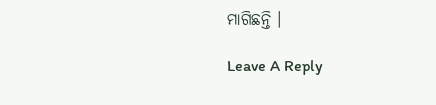ମାଗିଛନ୍ତି ।

Leave A Reply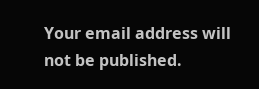Your email address will not be published.